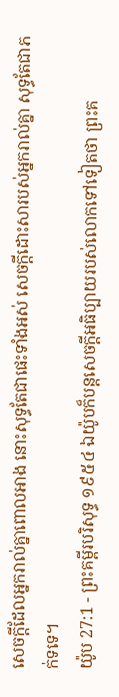សេចក្ដីដែលអ្នករាល់គ្នាពោលអាង នោះសុទ្ធតែជាផេះទាំងអស់ សេចក្ដីដោះសារបស់អ្នករាល់គ្នា សុទ្ធតែជាភក់ទទេ។
យ៉ូប 27:1 - ព្រះគម្ពីរបរិសុទ្ធ ១៩៥៤ ឯយ៉ូបក៏បន្តសេចក្ដីអធិប្បាយរបស់លោកទៅទៀតថា ព្រះគ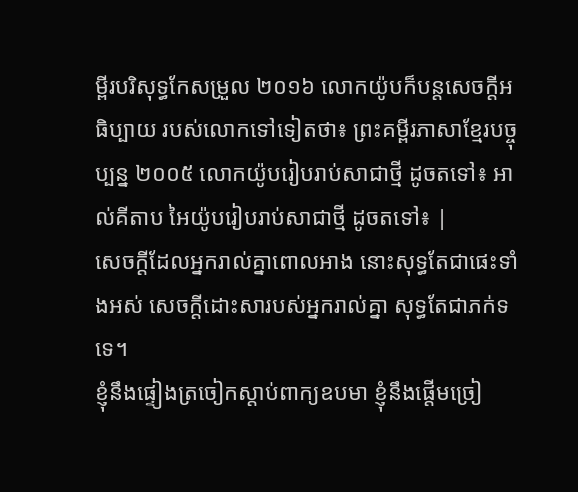ម្ពីរបរិសុទ្ធកែសម្រួល ២០១៦ លោកយ៉ូបក៏បន្តសេចក្ដីអធិប្បាយ របស់លោកទៅទៀតថា៖ ព្រះគម្ពីរភាសាខ្មែរបច្ចុប្បន្ន ២០០៥ លោកយ៉ូបរៀបរាប់សាជាថ្មី ដូចតទៅ៖ អាល់គីតាប អៃយ៉ូបរៀបរាប់សាជាថ្មី ដូចតទៅ៖ |
សេចក្ដីដែលអ្នករាល់គ្នាពោលអាង នោះសុទ្ធតែជាផេះទាំងអស់ សេចក្ដីដោះសារបស់អ្នករាល់គ្នា សុទ្ធតែជាភក់ទទេ។
ខ្ញុំនឹងផ្ទៀងត្រចៀកស្តាប់ពាក្យឧបមា ខ្ញុំនឹងផ្តើមច្រៀ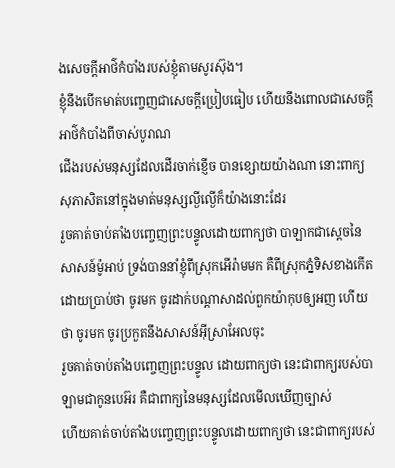ងសេចក្ដីអាថ៌កំបាំងរបស់ខ្ញុំតាមសូរស៊ុង។
ខ្ញុំនឹងបើកមាត់បញ្ចេញជាសេចក្ដីប្រៀបធៀប ហើយនឹងពោលជាសេចក្ដីអាថ៌កំបាំងពីចាស់បូរាណ
ជើងរបស់មនុស្សដែលដើរចាក់ខ្ញើច បានខ្សោយយ៉ាងណា នោះពាក្យសុភាសិតនៅក្នុងមាត់មនុស្សល្ងីល្ងើក៏យ៉ាងនោះដែរ
រួចគាត់ចាប់តាំងបញ្ចេញព្រះបន្ទូលដោយពាក្យថា បាឡាកជាស្តេចនៃសាសន៍ម៉ូអាប់ ទ្រង់បាននាំខ្ញុំពីស្រុកអើរ៉ាមមក គឺពីស្រុកភ្នំទិសខាងកើត ដោយប្រាប់ថា ចូរមក ចូរដាក់បណ្តាសាដល់ពួកយ៉ាកុបឲ្យអញ ហើយថា ចូរមក ចូរប្រកួតនឹងសាសន៍អ៊ីស្រាអែលចុះ
រួចគាត់ចាប់តាំងបញ្ចេញព្រះបន្ទូល ដោយពាក្យថា នេះជាពាក្យរបស់បាឡាមជាកូនបេអ៊រ គឺជាពាក្យនៃមនុស្សដែលមើលឃើញច្បាស់
ហើយគាត់ចាប់តាំងបញ្ចេញព្រះបន្ទូលដោយពាក្យថា នេះជាពាក្យរបស់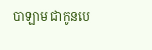បាឡាម ជាកូនបេ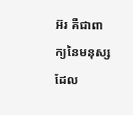អ៊រ គឺជាពាក្យនៃមនុស្សដែល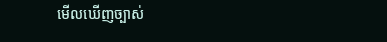មើលឃើញច្បាស់